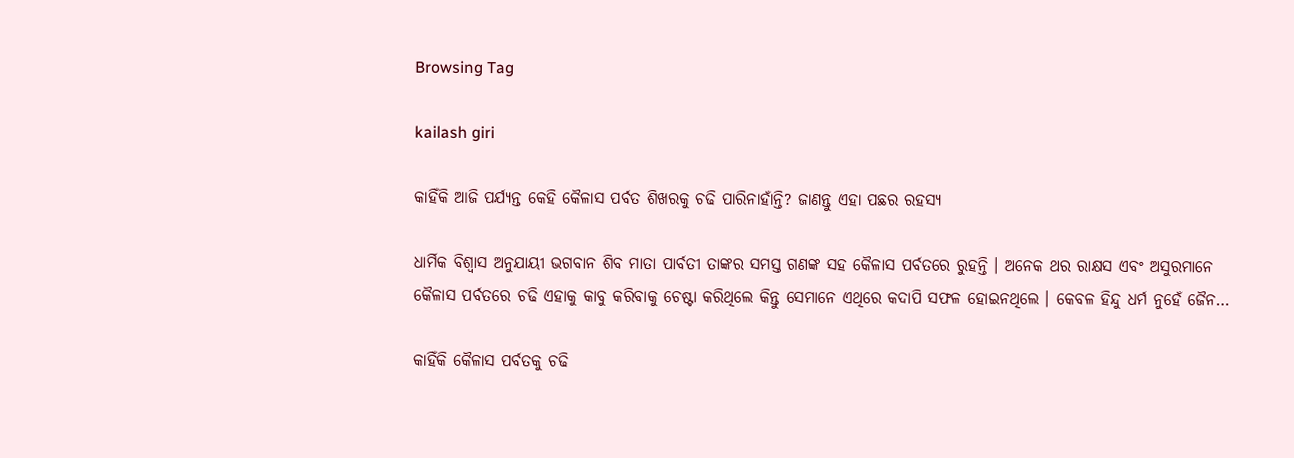Browsing Tag

kailash giri

କାହିଁକି ଆଜି ପର୍ଯ୍ୟନ୍ତ କେହି କୈଳାସ ପର୍ବତ ଶିଖରକୁ ଚଢି ପାରିନାହାଁନ୍ତି? ଜାଣନ୍ତୁ ଏହା ପଛର ରହସ୍ୟ

ଧାର୍ମିକ ବିଶ୍ୱାସ ଅନୁଯାୟୀ ଭଗବାନ ଶିବ ମାତା ପାର୍ବତୀ ତାଙ୍କର ସମସ୍ତ ଗଣଙ୍କ ସହ କୈଳାସ ପର୍ବତରେ ରୁହନ୍ତି । ଅନେକ ଥର ରାକ୍ଷସ ଏବଂ ଅସୁରମାନେ କୈଳାସ ପର୍ବତରେ ଚଢି ଏହାକୁ କାବୁ କରିବାକୁ ଚେଷ୍ଟା କରିଥିଲେ କିନ୍ତୁ ସେମାନେ ଏଥିରେ କଦାପି ସଫଳ ହୋଇନଥିଲେ । କେବଳ ହିନ୍ଦୁ ଧର୍ମ ନୁହେଁ ଜୈନ…

କାହିଁକି କୈଳାସ ପର୍ବତକୁ ଚଢି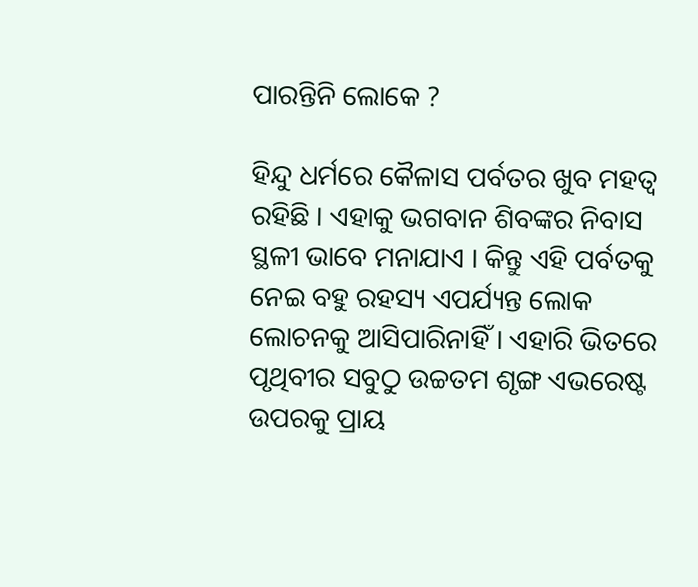ପାରନ୍ତିନି ଲୋକେ ?

ହିନ୍ଦୁ ଧର୍ମରେ କୈଳାସ ପର୍ବତର ଖୁବ ମହତ୍ୱ ରହିଛି । ଏହାକୁ ଭଗବାନ ଶିବଙ୍କର ନିବାସ ସ୍ଥଳୀ ଭାବେ ମନାଯାଏ । କିନ୍ତୁ ଏହି ପର୍ବତକୁ ନେଇ ବହୁ ରହସ୍ୟ ଏପର୍ଯ୍ୟନ୍ତ ଲୋକ ଲୋଚନକୁ ଆସିପାରିନାହିଁ । ଏହାରି ଭିତରେ ପୃଥିବୀର ସବୁଠୁ ଉଚ୍ଚତମ ଶୃଙ୍ଗ ଏଭରେଷ୍ଟ ଉପରକୁ ପ୍ରାୟ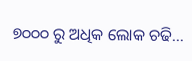୭୦୦୦ ରୁ ଅଧିକ ଲୋକ ଚଢି…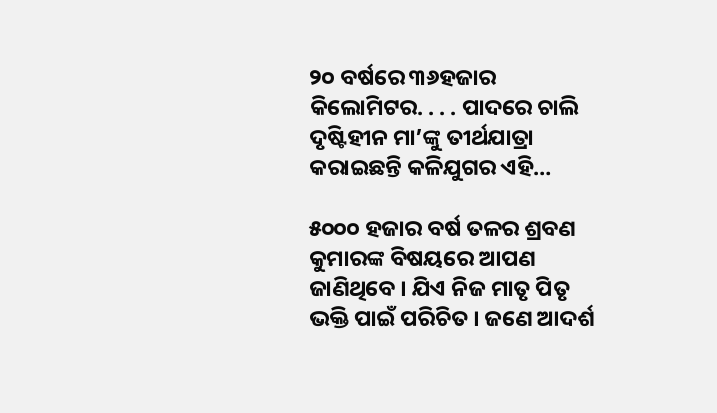୨୦ ବର୍ଷରେ ୩୬ହଜାର କିଲୋମିଟର. . . . ପାଦରେ ଚାଲି ଦୃଷ୍ଟିହୀନ ମା’ଙ୍କୁ ତୀର୍ଥଯାତ୍ରା କରାଇଛନ୍ତି କଳିଯୁଗର ଏହି…

୫୦୦୦ ହଜାର ବର୍ଷ ତଳର ଶ୍ରବଣ କୁମାରଙ୍କ ବିଷୟରେ ଆପଣ ଜାଣିଥିବେ । ଯିଏ ନିଜ ମାତୃ ପିତୃ ଭକ୍ତି ପାଇଁ ପରିଚିତ । ଜଣେ ଆଦର୍ଶ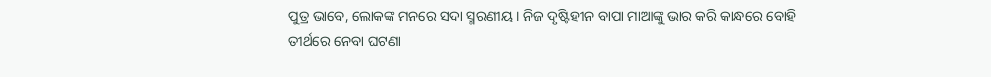ପୁତ୍ର ଭାବେ, ଲୋକଙ୍କ ମନରେ ସଦା ସ୍ମରଣୀୟ । ନିଜ ଦୃଷ୍ଟିହୀନ ବାପା ମାଆଙ୍କୁ ଭାର କରି କାନ୍ଧରେ ବୋହି ତୀର୍ଥରେ ନେବା ଘଟଣା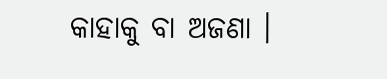କାହାକୁ ବା ଅଜଣା ।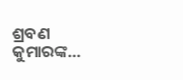ଶ୍ରବଣ କୁମାରଙ୍କ…